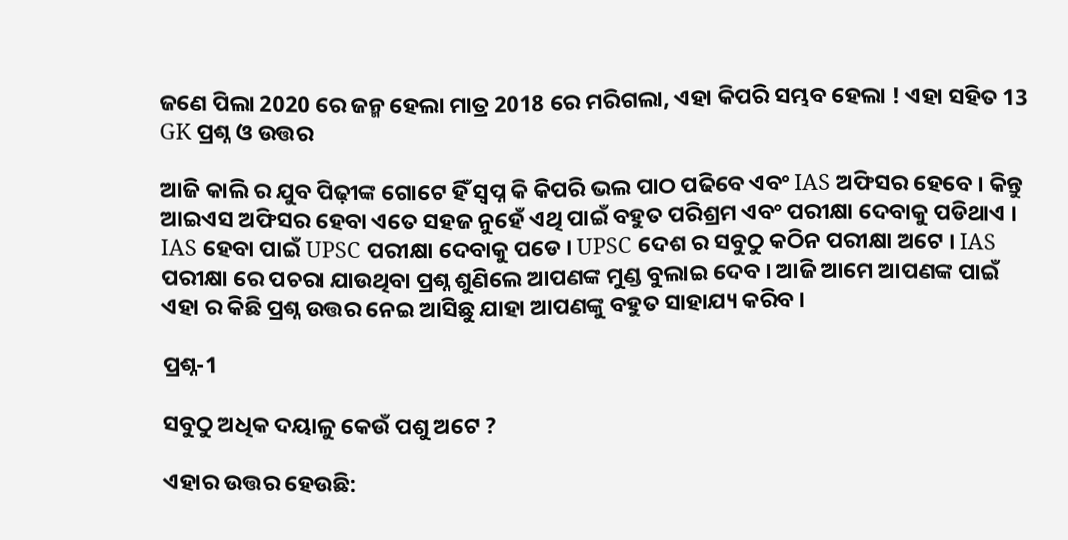ଜଣେ ପିଲା 2020 ରେ ଜନ୍ମ ହେଲା ମାତ୍ର 2018 ରେ ମରିଗଲା, ଏହା କିପରି ସମ୍ଭବ ହେଲା ! ଏହା ସହିତ 13 GK ପ୍ରଶ୍ନ ଓ ଉତ୍ତର

ଆଜି କାଲି ର ଯୁବ ପିଢ଼ୀଙ୍କ ଗୋଟେ ହିଁ ସ୍ଵପ୍ନ କି କିପରି ଭଲ ପାଠ ପଢିବେ ଏବଂ IAS ଅଫିସର ହେବେ । କିନ୍ତୁ ଆଇଏସ ଅଫିସର ହେବା ଏତେ ସହଜ ନୁହେଁ ଏଥି ପାଇଁ ବହୁତ ପରିଶ୍ରମ ଏବଂ ପରୀକ୍ଷା ଦେବାକୁ ପଡିଥାଏ । IAS ହେବା ପାଇଁ UPSC ପରୀକ୍ଷା ଦେବାକୁ ପଡେ । UPSC ଦେଶ ର ସବୁଠୁ କଠିନ ପରୀକ୍ଷା ଅଟେ । IAS ପରୀକ୍ଷା ରେ ପଚରା ଯାଉଥିବା ପ୍ରଶ୍ନ ଶୁଣିଲେ ଆପଣଙ୍କ ମୁଣ୍ଡ ବୁଲାଇ ଦେବ । ଆଜି ଆମେ ଆପଣଙ୍କ ପାଇଁ ଏହା ର କିଛି ପ୍ରଶ୍ନ ଉତ୍ତର ନେଇ ଆସିଛୁ ଯାହା ଆପଣଙ୍କୁ ବହୁତ ସାହାଯ୍ୟ କରିବ ।

ପ୍ରଶ୍ନ-1

ସବୁଠୁ ଅଧିକ ଦୟାଳୁ କେଉଁ ପଶୁ ଅଟେ ?

ଏହାର ଉତ୍ତର ହେଉଛି: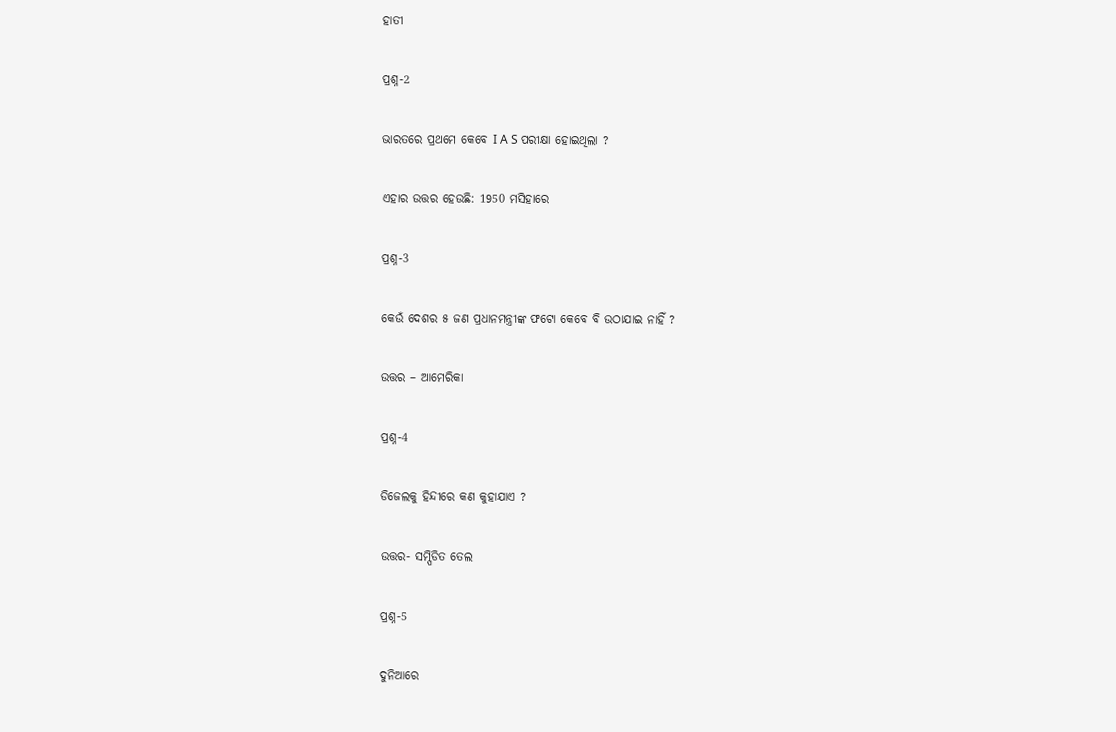ହାତୀ

ପ୍ରଶ୍ନ-2

ଭାରତରେ ପ୍ରଥମେ କେବେ I A S ପରୀକ୍ଷା ହୋଇଥିଲା ?

ଏହାର ଉତ୍ତର ହେଉଛି: 1950 ମସିହାରେ

ପ୍ରଶ୍ନ-3

କେଉଁ ଦେଶର ୫ ଜଣ ପ୍ରଧାନମନ୍ତ୍ରୀଙ୍କ ଫଟୋ କେବେ ବି ଉଠାଯାଇ ନାହିଁ ?

ଉତ୍ତର – ଆମେରିକା

ପ୍ରଶ୍ନ-4

ଡିଜେଲକୁ ହିନ୍ଦୀରେ କଣ କୁହାଯାଏ ?

ଉତ୍ତର- ସମ୍ପିଡିତ ତେଲ

ପ୍ରଶ୍ନ-5

ଦୁନିଆରେ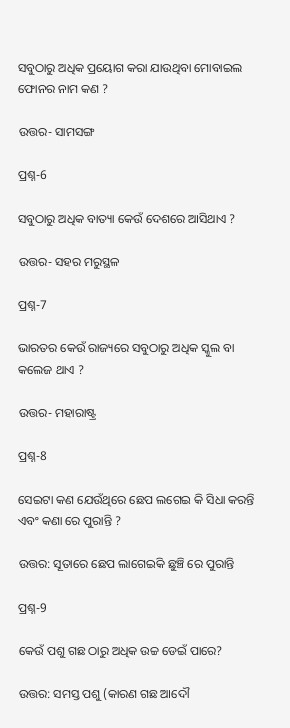ସବୁଠାରୁ ଅଧିକ ପ୍ରୟୋଗ କରା ଯାଉଥିବା ମୋବାଇଲ ଫୋନର ନାମ କଣ ?

ଉତ୍ତର- ସାମସଙ୍ଗ

ପ୍ରଶ୍ନ-6

ସବୁଠାରୁ ଅଧିକ ବାତ୍ୟା କେଉଁ ଦେଶରେ ଆସିଥାଏ ?

ଉତ୍ତର- ସହର ମରୁସ୍ଥଳ

ପ୍ରଶ୍ନ-7

ଭାରତର କେଉଁ ରାଜ୍ୟରେ ସବୁଠାରୁ ଅଧିକ ସ୍କୁଲ ବା କଲେଜ ଥାଏ ?

ଉତ୍ତର- ମହାରାଷ୍ଟ୍ର

ପ୍ରଶ୍ନ-8

ସେଇଟା କଣ ଯେଉଁଥିରେ ଛେପ ଲଗେଇ କି ସିଧା କରନ୍ତି ଏବଂ କଣା ରେ ପୁରାନ୍ତି ?

ଉତ୍ତର: ସୂତାରେ ଛେପ ଲାଗେଇକି ଛୁଞ୍ଚି ରେ ପୁରାନ୍ତି

ପ୍ରଶ୍ନ-9

କେଉଁ ପଶୁ ଗଛ ଠାରୁ ଅଧିକ ଉଚ୍ଚ ଡେଇଁ ପାରେ?

ଉତ୍ତର: ସମସ୍ତ ପଶୁ (କାରଣ ଗଛ ଆଦୌ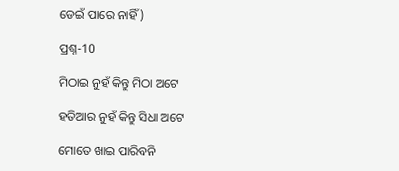ଡେଇଁ ପାରେ ନାହିଁ )

ପ୍ରଶ୍ନ-10

ମିଠାଇ ନୁହଁ କିନ୍ତୁ ମିଠା ଅଟେ

ହତିଆର ନୁହଁ କିନ୍ତୁ ସିଧା ଅଟେ

ମୋତେ ଖାଇ ପାରିବନି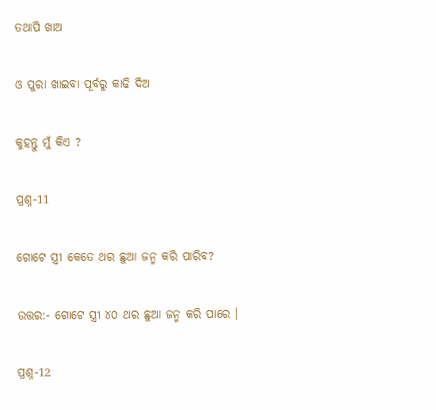ତଥାପି ଖାଅ

ଓ ପୁରା ଖାଇବା ପୂର୍ବରୁ କାଢି ଦିଅ

କୁହନ୍ତୁ ମୁଁ କିଏ ?

ପ୍ରଶ୍ନ-11

ଗୋଟେ ସ୍ତ୍ରୀ କେତେ ଥର ଛୁଆ ଜନ୍ମ କରି ପାରିବ?

ଉତ୍ତର:- ଗୋଟେ ସ୍ତ୍ରୀ ୪୦ ଥର ଛୁଆ ଜନ୍ମ କରି ପାରେ ।

ପ୍ରଶ୍ନ-12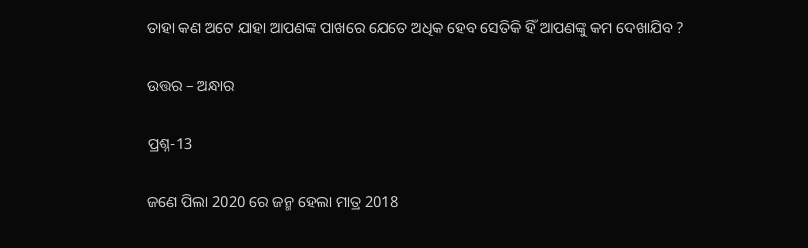ତାହା କଣ ଅଟେ ଯାହା ଆପଣଙ୍କ ପାଖରେ ଯେତେ ଅଧିକ ହେବ ସେତିକି ହିଁ ଆପଣଙ୍କୁ କମ ଦେଖାଯିବ ?

ଉତ୍ତର – ଅନ୍ଧାର

ପ୍ରଶ୍ନ-13

ଜଣେ ପିଲା 2020 ରେ ଜନ୍ମ ହେଲା ମାତ୍ର 2018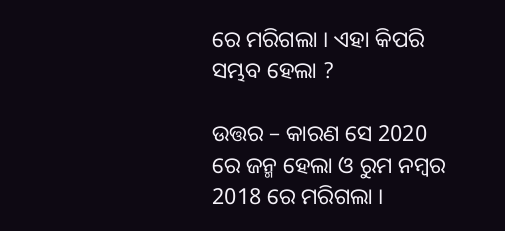ରେ ମରିଗଲା । ଏହା କିପରି ସମ୍ଭବ ହେଲା ?

ଉତ୍ତର – କାରଣ ସେ 2020 ରେ ଜନ୍ମ ହେଲା ଓ ରୁମ ନମ୍ବର 2018 ରେ ମରିଗଲା ।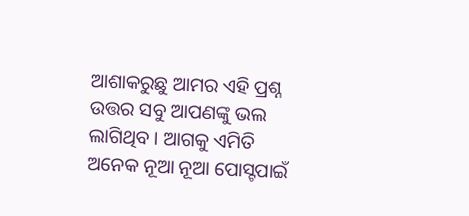ଆଶାକରୁଛୁ ଆମର ଏହି ପ୍ରଶ୍ନ ଉତ୍ତର ସବୁ ଆପଣଙ୍କୁ ଭଲ ଲାଗିଥିବ । ଆଗକୁ ଏମିତି ଅନେକ ନୂଆ ନୂଆ ପୋସ୍ଟପାଇଁ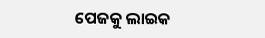ପେଜକୁ ଲାଇକ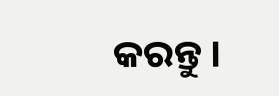କରନ୍ତୁ ।